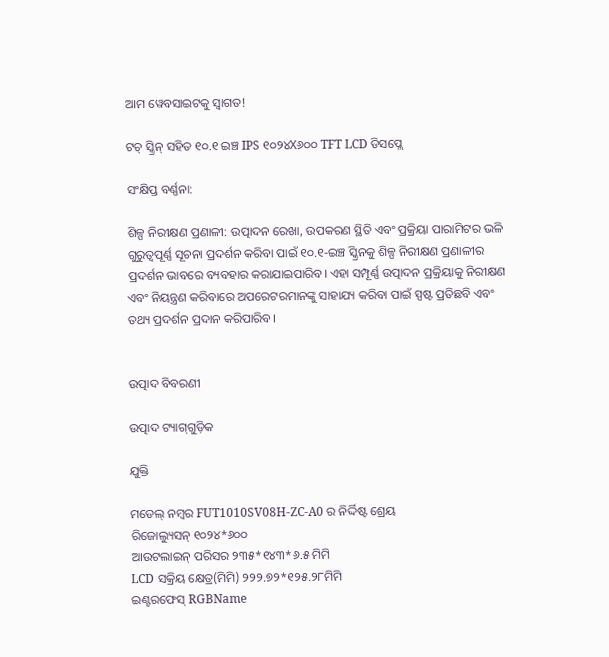ଆମ ୱେବସାଇଟକୁ ସ୍ୱାଗତ!

ଟଚ୍ ସ୍କ୍ରିନ୍ ସହିତ ୧୦.୧ ଇଞ୍ଚ IPS ୧୦୨୪X୬୦୦ TFT LCD ଡିସପ୍ଲେ

ସଂକ୍ଷିପ୍ତ ବର୍ଣ୍ଣନା:

ଶିଳ୍ପ ନିରୀକ୍ଷଣ ପ୍ରଣାଳୀ: ଉତ୍ପାଦନ ରେଖା, ଉପକରଣ ସ୍ଥିତି ଏବଂ ପ୍ରକ୍ରିୟା ପାରାମିଟର ଭଳି ଗୁରୁତ୍ୱପୂର୍ଣ୍ଣ ସୂଚନା ପ୍ରଦର୍ଶନ କରିବା ପାଇଁ ୧୦.୧-ଇଞ୍ଚ ସ୍କ୍ରିନକୁ ଶିଳ୍ପ ନିରୀକ୍ଷଣ ପ୍ରଣାଳୀର ପ୍ରଦର୍ଶନ ଭାବରେ ବ୍ୟବହାର କରାଯାଇପାରିବ। ଏହା ସମ୍ପୂର୍ଣ୍ଣ ଉତ୍ପାଦନ ପ୍ରକ୍ରିୟାକୁ ନିରୀକ୍ଷଣ ଏବଂ ନିୟନ୍ତ୍ରଣ କରିବାରେ ଅପରେଟରମାନଙ୍କୁ ସାହାଯ୍ୟ କରିବା ପାଇଁ ସ୍ପଷ୍ଟ ପ୍ରତିଛବି ଏବଂ ତଥ୍ୟ ପ୍ରଦର୍ଶନ ପ୍ରଦାନ କରିପାରିବ।


ଉତ୍ପାଦ ବିବରଣୀ

ଉତ୍ପାଦ ଟ୍ୟାଗ୍‌ଗୁଡ଼ିକ

ଯୁକ୍ତି

ମଡେଲ୍ ନମ୍ବର FUT1010SV08H-ZC-A0 ର ନିର୍ଦ୍ଦିଷ୍ଟ ଶ୍ରେୟ
ରିଜୋଲ୍ୟୁସନ୍ ୧୦୨୪*୬୦୦
ଆଉଟଲାଇନ୍ ପରିସର ୨୩୫*୧୪୩*୬.୫ ମିମି
LCD ସକ୍ରିୟ କ୍ଷେତ୍ର(ମିମି) ୨୨୨.୭୨*୧୨୫.୨୮ମିମି
ଇଣ୍ଟରଫେସ୍ RGBName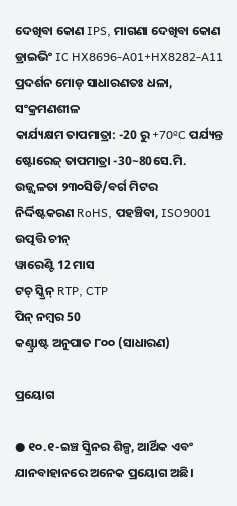ଦେଖିବା କୋଣ IPS, ମାଗଣା ଦେଖିବା କୋଣ
ଡ୍ରାଇଭିଂ IC HX8696-A01+HX8282-A11
ପ୍ରଦର୍ଶନ ମୋଡ୍ ସାଧାରଣତଃ ଧଳା, ସଂକ୍ରମଣଶୀଳ
କାର୍ଯ୍ୟକ୍ଷମ ତାପମାତ୍ରା: -20 ରୁ +70ºC ପର୍ଯ୍ୟନ୍ତ
ଷ୍ଟୋରେଜ୍ ତାପମାତ୍ରା -30~80ସେ.ମି.
ଉଜ୍ଜ୍ୱଳତା ୨୩୦ସିଡି/ବର୍ଗ ମିଟର
ନିର୍ଦ୍ଦିଷ୍ଟକରଣ RoHS, ପହଞ୍ଚିବା, ISO9001
ଉତ୍ପତ୍ତି ଚୀନ୍
ୱାରେଣ୍ଟି 12 ମାସ
ଟଚ୍ ସ୍କ୍ରିନ୍ RTP, CTP
ପିନ୍ ନମ୍ବର 50
କଣ୍ଟ୍ରାଷ୍ଟ ଅନୁପାତ ୮୦୦ (ସାଧାରଣ)

ପ୍ରୟୋଗ

● ୧୦.୧-ଇଞ୍ଚ ସ୍କ୍ରିନର ଶିଳ୍ପ, ଆର୍ଥିକ ଏବଂ ଯାନବାହାନରେ ଅନେକ ପ୍ରୟୋଗ ଅଛି।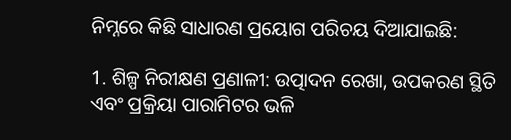ନିମ୍ନରେ କିଛି ସାଧାରଣ ପ୍ରୟୋଗ ପରିଚୟ ଦିଆଯାଇଛି:

1. ଶିଳ୍ପ ନିରୀକ୍ଷଣ ପ୍ରଣାଳୀ: ଉତ୍ପାଦନ ରେଖା, ଉପକରଣ ସ୍ଥିତି ଏବଂ ପ୍ରକ୍ରିୟା ପାରାମିଟର ଭଳି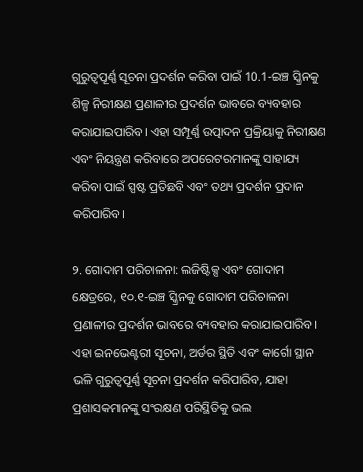ଗୁରୁତ୍ୱପୂର୍ଣ୍ଣ ସୂଚନା ପ୍ରଦର୍ଶନ କରିବା ପାଇଁ 10.1-ଇଞ୍ଚ ସ୍କ୍ରିନକୁ ଶିଳ୍ପ ନିରୀକ୍ଷଣ ପ୍ରଣାଳୀର ପ୍ରଦର୍ଶନ ଭାବରେ ବ୍ୟବହାର କରାଯାଇପାରିବ। ଏହା ସମ୍ପୂର୍ଣ୍ଣ ଉତ୍ପାଦନ ପ୍ରକ୍ରିୟାକୁ ନିରୀକ୍ଷଣ ଏବଂ ନିୟନ୍ତ୍ରଣ କରିବାରେ ଅପରେଟରମାନଙ୍କୁ ସାହାଯ୍ୟ କରିବା ପାଇଁ ସ୍ପଷ୍ଟ ପ୍ରତିଛବି ଏବଂ ତଥ୍ୟ ପ୍ରଦର୍ଶନ ପ୍ରଦାନ କରିପାରିବ।

୨. ଗୋଦାମ ପରିଚାଳନା: ଲଜିଷ୍ଟିକ୍ସ ଏବଂ ଗୋଦାମ କ୍ଷେତ୍ରରେ, ୧୦.୧-ଇଞ୍ଚ ସ୍କ୍ରିନକୁ ଗୋଦାମ ପରିଚାଳନା ପ୍ରଣାଳୀର ପ୍ରଦର୍ଶନ ଭାବରେ ବ୍ୟବହାର କରାଯାଇପାରିବ। ଏହା ଇନଭେଣ୍ଟରୀ ସୂଚନା, ଅର୍ଡର ସ୍ଥିତି ଏବଂ କାର୍ଗୋ ସ୍ଥାନ ଭଳି ଗୁରୁତ୍ୱପୂର୍ଣ୍ଣ ସୂଚନା ପ୍ରଦର୍ଶନ କରିପାରିବ, ଯାହା ପ୍ରଶାସକମାନଙ୍କୁ ସଂରକ୍ଷଣ ପରିସ୍ଥିତିକୁ ଭଲ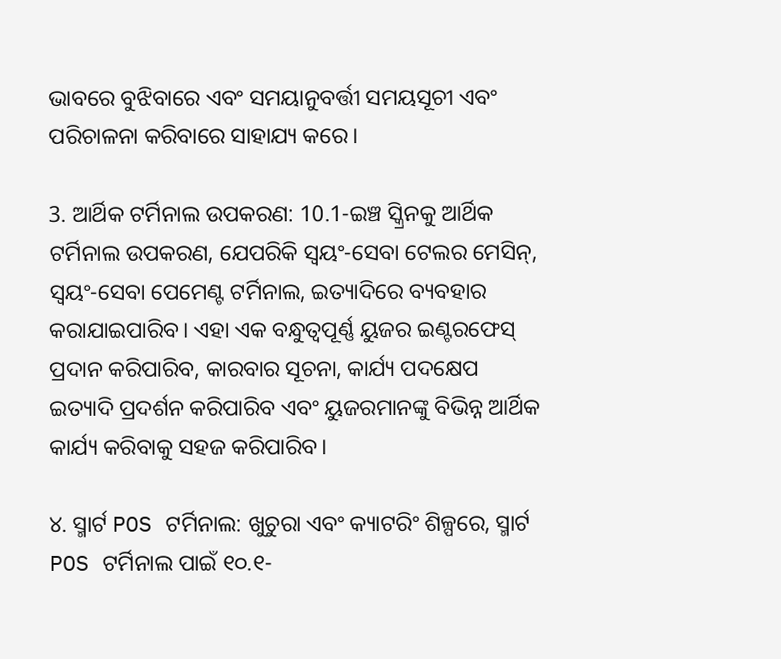ଭାବରେ ବୁଝିବାରେ ଏବଂ ସମୟାନୁବର୍ତ୍ତୀ ସମୟସୂଚୀ ଏବଂ ପରିଚାଳନା କରିବାରେ ସାହାଯ୍ୟ କରେ।

3. ଆର୍ଥିକ ଟର୍ମିନାଲ ଉପକରଣ: 10.1-ଇଞ୍ଚ ସ୍କ୍ରିନକୁ ଆର୍ଥିକ ଟର୍ମିନାଲ ଉପକରଣ, ଯେପରିକି ସ୍ୱୟଂ-ସେବା ଟେଲର ମେସିନ୍, ସ୍ୱୟଂ-ସେବା ପେମେଣ୍ଟ ଟର୍ମିନାଲ, ଇତ୍ୟାଦିରେ ବ୍ୟବହାର କରାଯାଇପାରିବ। ଏହା ଏକ ବନ୍ଧୁତ୍ୱପୂର୍ଣ୍ଣ ୟୁଜର ଇଣ୍ଟରଫେସ୍ ପ୍ରଦାନ କରିପାରିବ, କାରବାର ସୂଚନା, କାର୍ଯ୍ୟ ପଦକ୍ଷେପ ଇତ୍ୟାଦି ପ୍ରଦର୍ଶନ କରିପାରିବ ଏବଂ ୟୁଜରମାନଙ୍କୁ ବିଭିନ୍ନ ଆର୍ଥିକ କାର୍ଯ୍ୟ କରିବାକୁ ସହଜ କରିପାରିବ।

୪. ସ୍ମାର୍ଟ POS ଟର୍ମିନାଲ: ଖୁଚୁରା ଏବଂ କ୍ୟାଟରିଂ ଶିଳ୍ପରେ, ସ୍ମାର୍ଟ POS ଟର୍ମିନାଲ ପାଇଁ ୧୦.୧-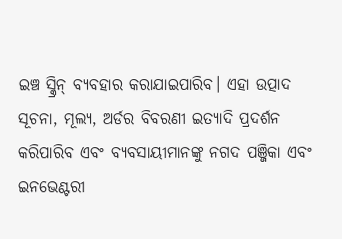ଇଞ୍ଚ ସ୍କ୍ରିନ୍ ବ୍ୟବହାର କରାଯାଇପାରିବ। ଏହା ଉତ୍ପାଦ ସୂଚନା, ମୂଲ୍ୟ, ଅର୍ଡର ବିବରଣୀ ଇତ୍ୟାଦି ପ୍ରଦର୍ଶନ କରିପାରିବ ଏବଂ ବ୍ୟବସାୟୀମାନଙ୍କୁ ନଗଦ ପଞ୍ଜିକା ଏବଂ ଇନଭେଣ୍ଟରୀ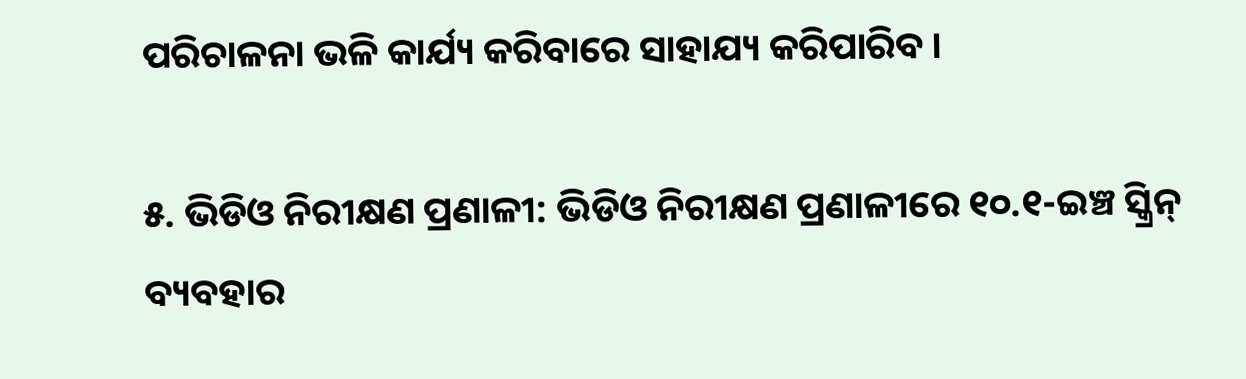ପରିଚାଳନା ଭଳି କାର୍ଯ୍ୟ କରିବାରେ ସାହାଯ୍ୟ କରିପାରିବ।

୫. ଭିଡିଓ ନିରୀକ୍ଷଣ ପ୍ରଣାଳୀ: ଭିଡିଓ ନିରୀକ୍ଷଣ ପ୍ରଣାଳୀରେ ୧୦.୧-ଇଞ୍ଚ ସ୍କ୍ରିନ୍ ବ୍ୟବହାର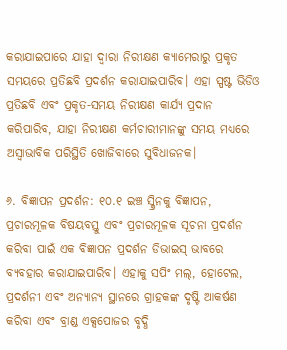କରାଯାଇପାରେ ଯାହା ଦ୍ୱାରା ନିରୀକ୍ଷଣ କ୍ୟାମେରାରୁ ପ୍ରକୃତ ସମୟରେ ପ୍ରତିଛବି ପ୍ରଦର୍ଶନ କରାଯାଇପାରିବ। ଏହା ସ୍ପଷ୍ଟ ଭିଡିଓ ପ୍ରତିଛବି ଏବଂ ପ୍ରକୃତ-ସମୟ ନିରୀକ୍ଷଣ କାର୍ଯ୍ୟ ପ୍ରଦାନ କରିପାରିବ, ଯାହା ନିରୀକ୍ଷଣ କର୍ମଚାରୀମାନଙ୍କୁ ସମୟ ମଧ୍ୟରେ ଅସ୍ୱାଭାବିକ ପରିସ୍ଥିତି ଖୋଜିବାରେ ସୁବିଧାଜନକ।

୬. ବିଜ୍ଞାପନ ପ୍ରଦର୍ଶନ: ୧୦.୧ ଇଞ୍ଚ ସ୍କ୍ରିନକୁ ବିଜ୍ଞାପନ, ପ୍ରଚାରମୂଳକ ବିଷୟବସ୍ତୁ ଏବଂ ପ୍ରଚାରମୂଳକ ସୂଚନା ପ୍ରଦର୍ଶନ କରିବା ପାଇଁ ଏକ ବିଜ୍ଞାପନ ପ୍ରଦର୍ଶନ ଡିଭାଇସ୍ ଭାବରେ ବ୍ୟବହାର କରାଯାଇପାରିବ। ଏହାକୁ ସପିଂ ମଲ୍, ହୋଟେଲ, ପ୍ରଦର୍ଶନୀ ଏବଂ ଅନ୍ୟାନ୍ୟ ସ୍ଥାନରେ ଗ୍ରାହକଙ୍କ ଦୃଷ୍ଟି ଆକର୍ଷଣ କରିବା ଏବଂ ବ୍ରାଣ୍ଡ ଏକ୍ସପୋଜର ବୃଦ୍ଧି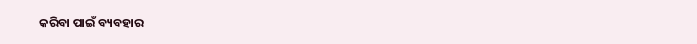କରିବା ପାଇଁ ବ୍ୟବହାର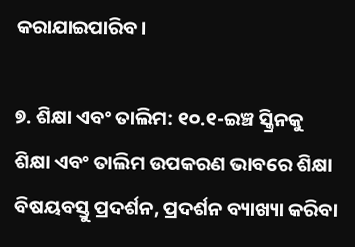କରାଯାଇପାରିବ।

୭. ଶିକ୍ଷା ଏବଂ ତାଲିମ: ୧୦.୧-ଇଞ୍ଚ ସ୍କ୍ରିନକୁ ଶିକ୍ଷା ଏବଂ ତାଲିମ ଉପକରଣ ଭାବରେ ଶିକ୍ଷା ବିଷୟବସ୍ତୁ ପ୍ରଦର୍ଶନ, ପ୍ରଦର୍ଶନ ବ୍ୟାଖ୍ୟା କରିବା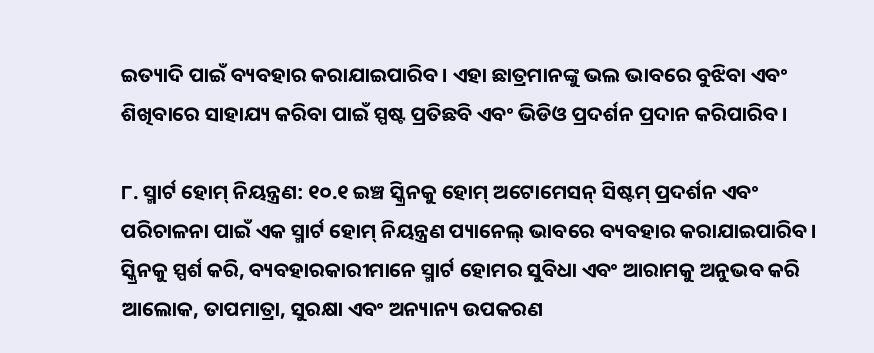ଇତ୍ୟାଦି ପାଇଁ ବ୍ୟବହାର କରାଯାଇପାରିବ। ଏହା ଛାତ୍ରମାନଙ୍କୁ ଭଲ ଭାବରେ ବୁଝିବା ଏବଂ ଶିଖିବାରେ ସାହାଯ୍ୟ କରିବା ପାଇଁ ସ୍ପଷ୍ଟ ପ୍ରତିଛବି ଏବଂ ଭିଡିଓ ପ୍ରଦର୍ଶନ ପ୍ରଦାନ କରିପାରିବ।

୮. ସ୍ମାର୍ଟ ହୋମ୍ ନିୟନ୍ତ୍ରଣ: ୧୦.୧ ଇଞ୍ଚ ସ୍କ୍ରିନକୁ ହୋମ୍ ଅଟୋମେସନ୍ ସିଷ୍ଟମ୍ ପ୍ରଦର୍ଶନ ଏବଂ ପରିଚାଳନା ପାଇଁ ଏକ ସ୍ମାର୍ଟ ହୋମ୍ ନିୟନ୍ତ୍ରଣ ପ୍ୟାନେଲ୍ ଭାବରେ ବ୍ୟବହାର କରାଯାଇପାରିବ। ସ୍କ୍ରିନକୁ ସ୍ପର୍ଶ କରି, ବ୍ୟବହାରକାରୀମାନେ ସ୍ମାର୍ଟ ହୋମର ସୁବିଧା ଏବଂ ଆରାମକୁ ଅନୁଭବ କରି ଆଲୋକ, ତାପମାତ୍ରା, ସୁରକ୍ଷା ଏବଂ ଅନ୍ୟାନ୍ୟ ଉପକରଣ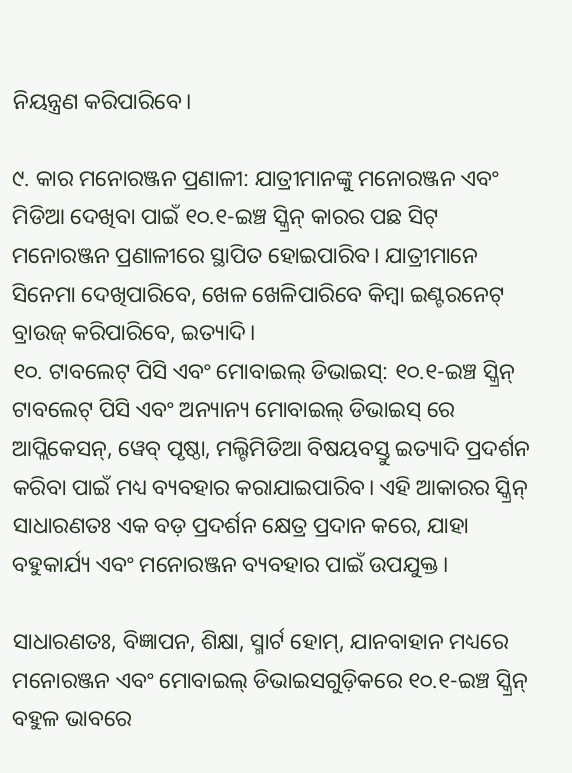ନିୟନ୍ତ୍ରଣ କରିପାରିବେ।

୯. କାର ମନୋରଞ୍ଜନ ପ୍ରଣାଳୀ: ଯାତ୍ରୀମାନଙ୍କୁ ମନୋରଞ୍ଜନ ଏବଂ ମିଡିଆ ଦେଖିବା ପାଇଁ ୧୦.୧-ଇଞ୍ଚ ସ୍କ୍ରିନ୍ କାରର ପଛ ସିଟ୍ ମନୋରଞ୍ଜନ ପ୍ରଣାଳୀରେ ସ୍ଥାପିତ ହୋଇପାରିବ। ଯାତ୍ରୀମାନେ ସିନେମା ଦେଖିପାରିବେ, ଖେଳ ଖେଳିପାରିବେ କିମ୍ବା ଇଣ୍ଟରନେଟ୍ ବ୍ରାଉଜ୍ କରିପାରିବେ, ଇତ୍ୟାଦି।
୧୦. ଟାବଲେଟ୍ ପିସି ଏବଂ ମୋବାଇଲ୍ ଡିଭାଇସ୍: ୧୦.୧-ଇଞ୍ଚ ସ୍କ୍ରିନ୍ ଟାବଲେଟ୍ ପିସି ଏବଂ ଅନ୍ୟାନ୍ୟ ମୋବାଇଲ୍ ଡିଭାଇସ୍ ରେ ଆପ୍ଲିକେସନ୍, ୱେବ୍ ପୃଷ୍ଠା, ମଲ୍ଟିମିଡିଆ ବିଷୟବସ୍ତୁ ଇତ୍ୟାଦି ପ୍ରଦର୍ଶନ କରିବା ପାଇଁ ମଧ୍ୟ ବ୍ୟବହାର କରାଯାଇପାରିବ। ଏହି ଆକାରର ସ୍କ୍ରିନ୍ ସାଧାରଣତଃ ଏକ ବଡ଼ ପ୍ରଦର୍ଶନ କ୍ଷେତ୍ର ପ୍ରଦାନ କରେ, ଯାହା ବହୁକାର୍ଯ୍ୟ ଏବଂ ମନୋରଞ୍ଜନ ବ୍ୟବହାର ପାଇଁ ଉପଯୁକ୍ତ।

ସାଧାରଣତଃ, ବିଜ୍ଞାପନ, ଶିକ୍ଷା, ସ୍ମାର୍ଟ ହୋମ୍, ଯାନବାହାନ ମଧ୍ୟରେ ମନୋରଞ୍ଜନ ଏବଂ ମୋବାଇଲ୍ ଡିଭାଇସଗୁଡ଼ିକରେ ୧୦.୧-ଇଞ୍ଚ ସ୍କ୍ରିନ୍ ବହୁଳ ଭାବରେ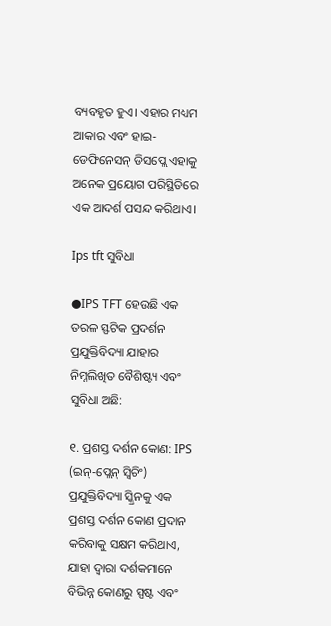ବ୍ୟବହୃତ ହୁଏ। ଏହାର ମଧ୍ୟମ ଆକାର ଏବଂ ହାଇ-ଡେଫିନେସନ୍ ଡିସପ୍ଲେ ଏହାକୁ ଅନେକ ପ୍ରୟୋଗ ପରିସ୍ଥିତିରେ ଏକ ଆଦର୍ଶ ପସନ୍ଦ କରିଥାଏ।

Ips tft ସୁବିଧା

●IPS TFT ହେଉଛି ଏକ ତରଳ ସ୍ଫଟିକ ପ୍ରଦର୍ଶନ ପ୍ରଯୁକ୍ତିବିଦ୍ୟା ଯାହାର ନିମ୍ନଲିଖିତ ବୈଶିଷ୍ଟ୍ୟ ଏବଂ ସୁବିଧା ଅଛି:

୧. ପ୍ରଶସ୍ତ ଦର୍ଶନ କୋଣ: IPS (ଇନ୍-ପ୍ଲେନ୍ ସ୍ୱିଚିଂ) ପ୍ରଯୁକ୍ତିବିଦ୍ୟା ସ୍କ୍ରିନକୁ ଏକ ପ୍ରଶସ୍ତ ଦର୍ଶନ କୋଣ ପ୍ରଦାନ କରିବାକୁ ସକ୍ଷମ କରିଥାଏ, ଯାହା ଦ୍ଵାରା ଦର୍ଶକମାନେ ବିଭିନ୍ନ କୋଣରୁ ସ୍ପଷ୍ଟ ଏବଂ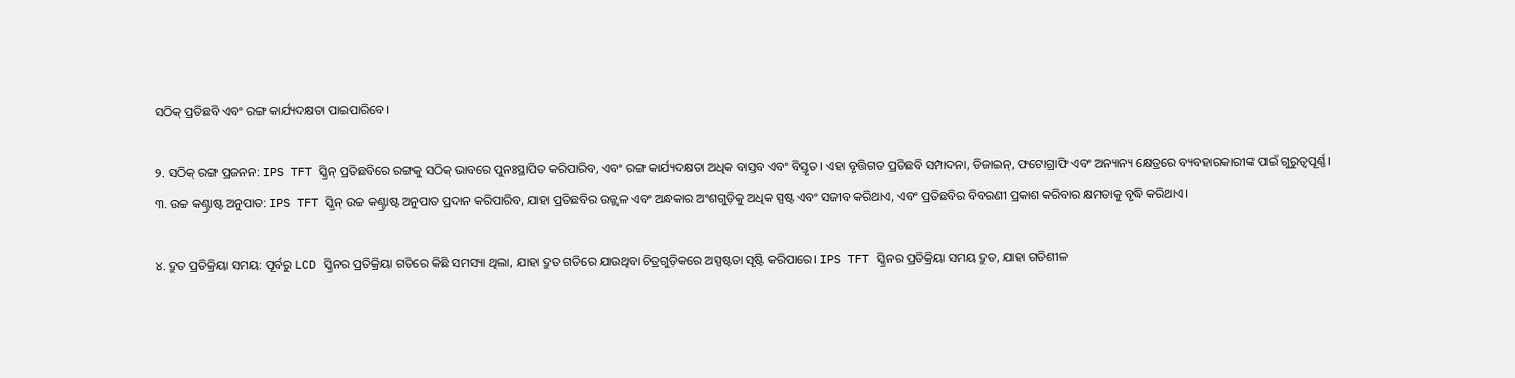ସଠିକ୍ ପ୍ରତିଛବି ଏବଂ ରଙ୍ଗ କାର୍ଯ୍ୟଦକ୍ଷତା ପାଇପାରିବେ।

୨. ସଠିକ୍ ରଙ୍ଗ ପ୍ରଜନନ: IPS TFT ସ୍କ୍ରିନ୍ ପ୍ରତିଛବିରେ ରଙ୍ଗକୁ ସଠିକ୍ ଭାବରେ ପୁନଃସ୍ଥାପିତ କରିପାରିବ, ଏବଂ ରଙ୍ଗ କାର୍ଯ୍ୟଦକ୍ଷତା ଅଧିକ ବାସ୍ତବ ଏବଂ ବିସ୍ତୃତ। ଏହା ବୃତ୍ତିଗତ ପ୍ରତିଛବି ସମ୍ପାଦନା, ଡିଜାଇନ୍, ଫଟୋଗ୍ରାଫି ଏବଂ ଅନ୍ୟାନ୍ୟ କ୍ଷେତ୍ରରେ ବ୍ୟବହାରକାରୀଙ୍କ ପାଇଁ ଗୁରୁତ୍ୱପୂର୍ଣ୍ଣ।
୩. ଉଚ୍ଚ କଣ୍ଟ୍ରାଷ୍ଟ ଅନୁପାତ: IPS TFT ସ୍କ୍ରିନ୍ ଉଚ୍ଚ କଣ୍ଟ୍ରାଷ୍ଟ ଅନୁପାତ ପ୍ରଦାନ କରିପାରିବ, ଯାହା ପ୍ରତିଛବିର ଉଜ୍ଜ୍ୱଳ ଏବଂ ଅନ୍ଧକାର ଅଂଶଗୁଡ଼ିକୁ ଅଧିକ ସ୍ପଷ୍ଟ ଏବଂ ସଜୀବ କରିଥାଏ, ଏବଂ ପ୍ରତିଛବିର ବିବରଣୀ ପ୍ରକାଶ କରିବାର କ୍ଷମତାକୁ ବୃଦ୍ଧି କରିଥାଏ।

୪. ଦ୍ରୁତ ପ୍ରତିକ୍ରିୟା ସମୟ: ପୂର୍ବରୁ LCD ସ୍କ୍ରିନର ପ୍ରତିକ୍ରିୟା ଗତିରେ କିଛି ସମସ୍ୟା ଥିଲା, ଯାହା ଦ୍ରୁତ ଗତିରେ ଯାଉଥିବା ଚିତ୍ରଗୁଡ଼ିକରେ ଅସ୍ପଷ୍ଟତା ସୃଷ୍ଟି କରିପାରେ। IPS TFT ସ୍କ୍ରିନର ପ୍ରତିକ୍ରିୟା ସମୟ ଦ୍ରୁତ, ଯାହା ଗତିଶୀଳ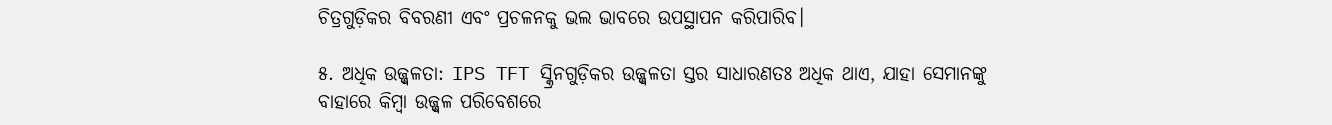ଚିତ୍ରଗୁଡ଼ିକର ବିବରଣୀ ଏବଂ ପ୍ରଚଳନକୁ ଭଲ ଭାବରେ ଉପସ୍ଥାପନ କରିପାରିବ।

୫. ଅଧିକ ଉଜ୍ଜ୍ୱଳତା: IPS TFT ସ୍କ୍ରିନଗୁଡ଼ିକର ଉଜ୍ଜ୍ୱଳତା ସ୍ତର ସାଧାରଣତଃ ଅଧିକ ଥାଏ, ଯାହା ସେମାନଙ୍କୁ ବାହାରେ କିମ୍ବା ଉଜ୍ଜ୍ୱଳ ପରିବେଶରେ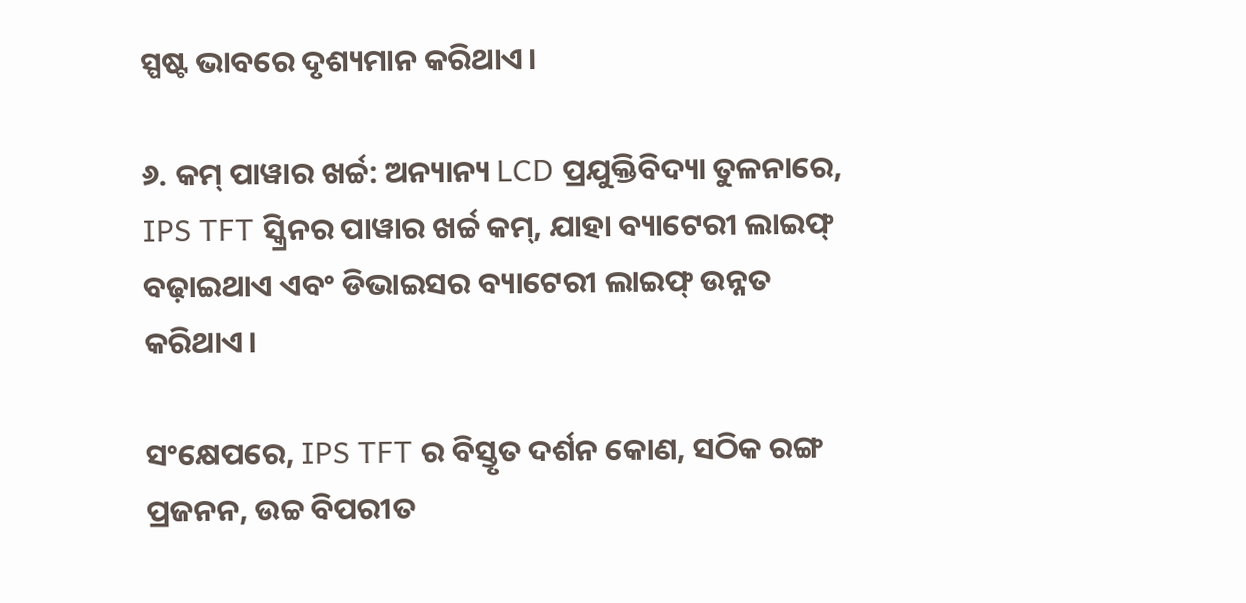ସ୍ପଷ୍ଟ ଭାବରେ ଦୃଶ୍ୟମାନ କରିଥାଏ।

୬. କମ୍ ପାୱାର ଖର୍ଚ୍ଚ: ଅନ୍ୟାନ୍ୟ LCD ପ୍ରଯୁକ୍ତିବିଦ୍ୟା ତୁଳନାରେ, IPS TFT ସ୍କ୍ରିନର ପାୱାର ଖର୍ଚ୍ଚ କମ୍, ଯାହା ବ୍ୟାଟେରୀ ଲାଇଫ୍ ବଢ଼ାଇଥାଏ ଏବଂ ଡିଭାଇସର ବ୍ୟାଟେରୀ ଲାଇଫ୍ ଉନ୍ନତ କରିଥାଏ।

ସଂକ୍ଷେପରେ, IPS TFT ର ବିସ୍ତୃତ ଦର୍ଶନ କୋଣ, ସଠିକ ରଙ୍ଗ ପ୍ରଜନନ, ଉଚ୍ଚ ବିପରୀତ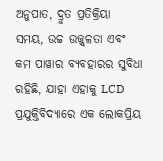ଅନୁପାତ, ଦ୍ରୁତ ପ୍ରତିକ୍ରିୟା ସମୟ, ଉଚ୍ଚ ଉଜ୍ଜ୍ୱଳତା ଏବଂ କମ ପାୱାର ବ୍ୟବହାରର ସୁବିଧା ରହିଛି, ଯାହା ଏହାକୁ LCD ପ୍ରଯୁକ୍ତିବିଦ୍ୟାରେ ଏକ ଲୋକପ୍ରିୟ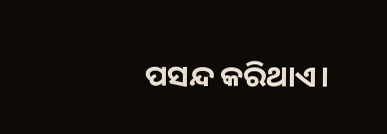ପସନ୍ଦ କରିଥାଏ।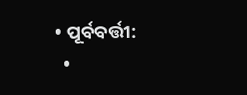• ପୂର୍ବବର୍ତ୍ତୀ:
  •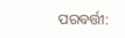ପରବର୍ତ୍ତୀ: